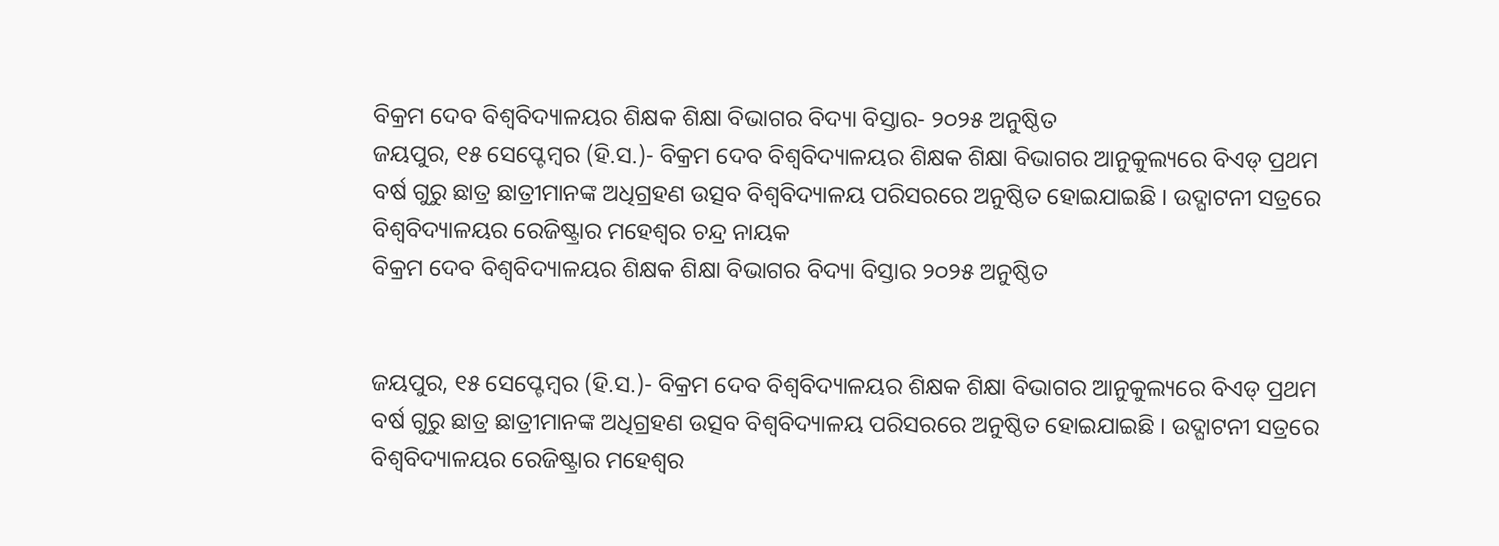ବିକ୍ରମ ଦେବ ବିଶ୍ବବିଦ୍ୟାଳୟର ଶିକ୍ଷକ ଶିକ୍ଷା ବିଭାଗର ବିଦ୍ୟା ବିସ୍ତାର- ୨୦୨୫ ଅନୁଷ୍ଠିତ
ଜୟପୁର, ୧୫ ସେପ୍ଟେମ୍ବର (ହି.ସ.)- ବିକ୍ରମ ଦେବ ବିଶ୍ଵବିଦ୍ୟାଳୟର ଶିକ୍ଷକ ଶିକ୍ଷା ବିଭାଗର ଆନୁକୁଲ୍ୟରେ ବିଏଡ୍ ପ୍ରଥମ ବର୍ଷ ଗୁରୁ ଛାତ୍ର ଛାତ୍ରୀମାନଙ୍କ ଅଧିଗ୍ରହଣ ଉତ୍ସବ ବିଶ୍ଵବିଦ୍ୟାଳୟ ପରିସରରେ ଅନୁଷ୍ଠିତ ହୋଇଯାଇଛି । ଉଦ୍ଘାଟନୀ ସତ୍ରରେ ବିଶ୍ଵବିଦ୍ୟାଳୟର ରେଜିଷ୍ଟ୍ରାର ମହେଶ୍ୱର ଚନ୍ଦ୍ର ନାୟକ
ବିକ୍ରମ ଦେବ ବିଶ୍ବବିଦ୍ୟାଳୟର ଶିକ୍ଷକ ଶିକ୍ଷା ବିଭାଗର ବିଦ୍ୟା ବିସ୍ତାର ୨୦୨୫ ଅନୁଷ୍ଠିତ


ଜୟପୁର, ୧୫ ସେପ୍ଟେମ୍ବର (ହି.ସ.)- ବିକ୍ରମ ଦେବ ବିଶ୍ଵବିଦ୍ୟାଳୟର ଶିକ୍ଷକ ଶିକ୍ଷା ବିଭାଗର ଆନୁକୁଲ୍ୟରେ ବିଏଡ୍ ପ୍ରଥମ ବର୍ଷ ଗୁରୁ ଛାତ୍ର ଛାତ୍ରୀମାନଙ୍କ ଅଧିଗ୍ରହଣ ଉତ୍ସବ ବିଶ୍ଵବିଦ୍ୟାଳୟ ପରିସରରେ ଅନୁଷ୍ଠିତ ହୋଇଯାଇଛି । ଉଦ୍ଘାଟନୀ ସତ୍ରରେ ବିଶ୍ଵବିଦ୍ୟାଳୟର ରେଜିଷ୍ଟ୍ରାର ମହେଶ୍ୱର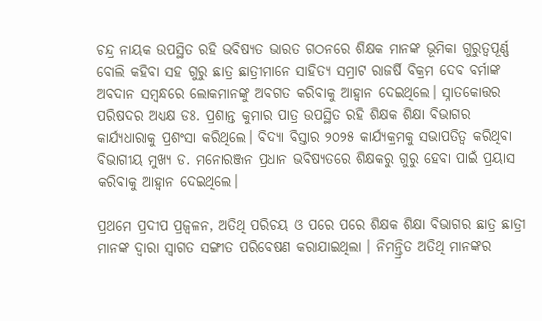ଚନ୍ଦ୍ର ନାୟକ ଉପସ୍ଥିତ ରହି ଭବିଷ୍ୟତ ଭାରତ ଗଠନରେ ଶିକ୍ଷକ ମାନଙ୍କ ଭୂମିକା ଗୁରୁତ୍ୱପୂର୍ଣ୍ଣ ବୋଲି କହିବା ସହ ଗୁରୁ ଛାତ୍ର ଛାତ୍ରୀମାନେ ସାହିତ୍ୟ ସମ୍ରାଟ ରାଜର୍ଷି ବିକ୍ରମ ଦେବ ବର୍ମାଙ୍କ ଅବଦାନ ସମ୍ବନ୍ଧରେ ଲୋକମାନଙ୍କୁ ଅବଗତ କରିବାକୁ ଆହ୍ବାନ ଦେଇଥିଲେ। ସ୍ନାତକୋତ୍ତର ପରିଷଦର ଅଧ୍ୟକ୍ଷ ଡଃ. ପ୍ରଶାନ୍ତ କୁମାର ପାତ୍ର ଉପସ୍ଥିତ ରହି ଶିକ୍ଷକ ଶିକ୍ଷା ବିଭାଗର କାର୍ଯ୍ୟଧାରାକୁ ପ୍ରଶଂସା କରିଥିଲେ। ବିଦ୍ୟା ବିସ୍ତାର ୨୦୨୫ କାର୍ଯ୍ୟକ୍ରମକୁ ସଭାପତିତ୍ବ କରିଥିବା ବିଭାଗୀୟ ମୁଖ୍ୟ ଡ. ମନୋରଞ୍ଜନ ପ୍ରଧାନ ଭବିଷ୍ୟତରେ ଶିକ୍ଷକରୁ ଗୁରୁ ହେବା ପାଇଁ ପ୍ରୟାସ କରିବାକୁ ଆହ୍ବାନ ଦେଇଥିଲେ।

ପ୍ରଥମେ ପ୍ରଦୀପ ପ୍ରଜ୍ବଳନ, ଅତିଥି ପରିଚୟ ଓ ପରେ ପରେ ଶିକ୍ଷକ ଶିକ୍ଷା ବିଭାଗର ଛାତ୍ର ଛାତ୍ରୀ ମାନଙ୍କ ଦ୍ଵାରା ସ୍ବାଗତ ସଙ୍ଗୀତ ପରିବେଷଣ କରାଯାଇଥିଲା । ନିମନ୍ତ୍ରିତ ଅତିଥି ମାନଙ୍କର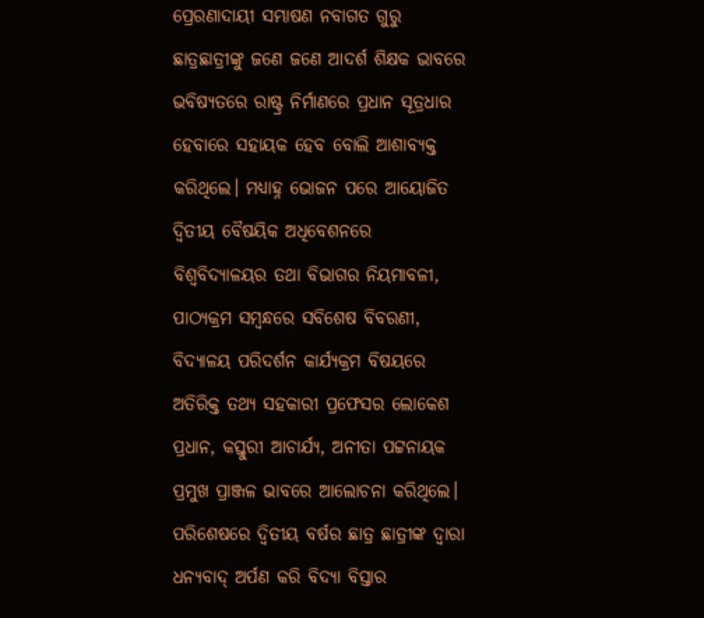ପ୍ରେରଣାଦାୟୀ ସମ୍ଭାଷଣ ନବାଗତ ଗୁରୁ ଛାତ୍ରଛାତ୍ରୀଙ୍କୁ ଜଣେ ଜଣେ ଆଦର୍ଶ ଶିକ୍ଷକ ଭାବରେ ଭବିଷ୍ୟତରେ ରାଷ୍ଟ୍ର ନିର୍ମାଣରେ ପ୍ରଧାନ ସୂତ୍ରଧାର ହେବାରେ ସହାୟକ ହେବ ବୋଲି ଆଶାବ୍ୟକ୍ତ କରିଥିଲେ। ମଧ୍ୟାହ୍ନ ଭୋଜନ ପରେ ଆୟୋଜିତ ଦ୍ବିତୀୟ ବୈଷୟିକ ଅଧିବେଶନରେ ବିଶ୍ଵବିଦ୍ୟାଳୟର ତଥା ବିଭାଗର ନିୟମାବଳୀ, ପାଠ୍ୟକ୍ରମ ସମ୍ବନ୍ଧରେ ସବିଶେଷ ବିବରଣୀ, ବିଦ୍ୟାଳୟ ପରିଦର୍ଶନ କାର୍ଯ୍ୟକ୍ରମ ବିଷୟରେ ଅତିରିକ୍ତ ତଥ୍ୟ ସହକାରୀ ପ୍ରଫେସର ଲୋକେଶ ପ୍ରଧାନ, କସ୍ତୁରୀ ଆଚାର୍ଯ୍ୟ, ଅନୀତା ପଟ୍ଟନାୟକ ପ୍ରମୁଖ ପ୍ରାଞ୍ଜଳ ଭାବରେ ଆଲୋଚନା କରିଥିଲେ। ପରିଶେଷରେ ଦ୍ଵିତୀୟ ବର୍ଷର ଛାତ୍ର ଛାତ୍ରୀଙ୍କ ଦ୍ଵାରା ଧନ୍ୟବାଦ୍ ଅର୍ପଣ କରି ବିଦ୍ୟା ବିସ୍ତାର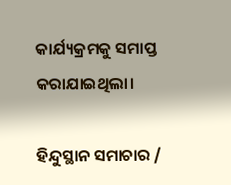କାର୍ଯ୍ୟକ୍ରମକୁ ସମାପ୍ତ କରାଯାଇଥିଲା।

ହିନ୍ଦୁସ୍ଥାନ ସମାଚାର /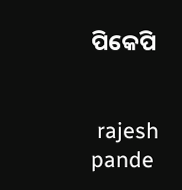ପିକେପି


 rajesh pande